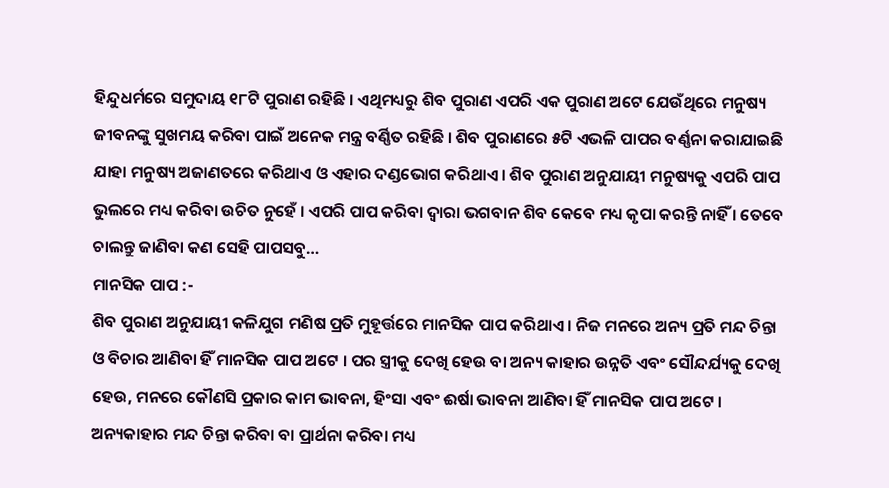ହିନ୍ଦୁଧର୍ମରେ ସମୁଦାୟ ୧୮ଟି ପୁରାଣ ରହିଛି । ଏଥିମଧ୍ୟରୁ ଶିବ ପୁରାଣ ଏପରି ଏକ ପୁରାଣ ଅଟେ ଯେଉଁଥିରେ ମନୁଷ୍ୟ ଜୀବନଙ୍କୁ ସୁଖମୟ କରିବା ପାଇଁ ଅନେକ ମନ୍ତ୍ର ବର୍ଣ୍ଣିତ ରହିଛି । ଶିବ ପୁରାଣରେ ୫ଟି ଏଭଳି ପାପର ବର୍ଣ୍ଣନା କରାଯାଇଛି ଯାହା ମନୁଷ୍ୟ ଅଜାଣତରେ କରିଥାଏ ଓ ଏହାର ଦଣ୍ଡଭୋଗ କରିଥାଏ । ଶିବ ପୁରାଣ ଅନୁଯାୟୀ ମନୁଷ୍ୟକୁ ଏପରି ପାପ ଭୁଲରେ ମଧ୍ୟ କରିବା ଉଚିତ ନୁହେଁ । ଏପରି ପାପ କରିବା ଦ୍ଵାରା ଭଗବାନ ଶିବ କେବେ ମଧ୍ୟ କୃପା କରନ୍ତି ନାହିଁ । ତେବେ ଚାଲନ୍ତୁ ଜାଣିବା କଣ ସେହି ପାପସବୁ…
ମାନସିକ ପାପ :-
ଶିବ ପୁରାଣ ଅନୁଯାୟୀ କଳିଯୁଗ ମଣିଷ ପ୍ରତି ମୁହୂର୍ତ୍ତରେ ମାନସିକ ପାପ କରିଥାଏ । ନିଜ ମନରେ ଅନ୍ୟ ପ୍ରତି ମନ୍ଦ ଚିନ୍ତା ଓ ବିଚାର ଆଣିବା ହିଁ ମାନସିକ ପାପ ଅଟେ । ପର ସ୍ତ୍ରୀକୁ ଦେଖି ହେଉ ବା ଅନ୍ୟ କାହାର ଉନ୍ନତି ଏବଂ ସୌନ୍ଦର୍ଯ୍ୟକୁ ଦେଖି ହେଉ, ମନରେ କୌଣସି ପ୍ରକାର କାମ ଭାବନା, ହିଂସା ଏବଂ ଈର୍ଷା ଭାବନା ଆଣିବା ହିଁ ମାନସିକ ପାପ ଅଟେ । ଅନ୍ୟକାହାର ମନ୍ଦ ଚିନ୍ତା କରିବା ବା ପ୍ରାର୍ଥନା କରିବା ମଧ୍ୟ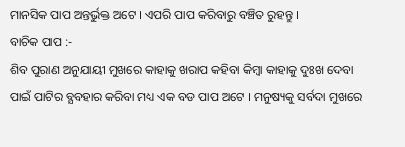ମାନସିକ ପାପ ଅନ୍ତର୍ଭୁକ୍ତ ଅଟେ । ଏପରି ପାପ କରିବାରୁ ବଞ୍ଚିତ ରୁହନ୍ତୁ ।
ବାଚିକ ପାପ :-
ଶିବ ପୁରାଣ ଅନୁଯାୟୀ ମୁଖରେ କାହାକୁ ଖରାପ କହିବା କିମ୍ବା କାହାକୁ ଦୁଃଖ ଦେବା ପାଇଁ ପାଟିର ବ୍ଯବହାର କରିବା ମଧ୍ୟ ଏକ ବଡ ପାପ ଅଟେ । ମନୁଷ୍ୟକୁ ସର୍ବଦା ମୁଖରେ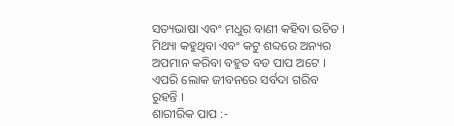ସତ୍ୟଭାଷା ଏବଂ ମଧୁର ବାଣୀ କହିବା ଉଚିତ । ମିଥ୍ୟା କହୁଥିବା ଏବଂ କଟୁ ଶବ୍ଦରେ ଅନ୍ୟର ଅପମାନ କରିବା ବହୁତ ବଡ ପାପ ଅଟେ । ଏପରି ଲୋକ ଜୀବନରେ ସର୍ବଦା ଗରିବ ରୁହନ୍ତି ।
ଶାରୀରିକ ପାପ :-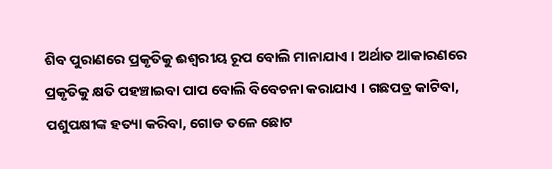ଶିବ ପୁରାଣରେ ପ୍ରକୃତିକୁ ଈଶ୍ବରୀୟ ରୂପ ବୋଲି ମାନାଯାଏ । ଅର୍ଥାତ ଆକାରଣରେ ପ୍ରକୃତିକୁ କ୍ଷତି ପହଞ୍ଚାଇବା ପାପ ବୋଲି ବିବେଚନା କରାଯାଏ । ଗଛପତ୍ର କାଟିବା, ପଶୁପକ୍ଷୀଙ୍କ ହତ୍ୟା କରିବା, ଗୋଡ ତଳେ ଛୋଟ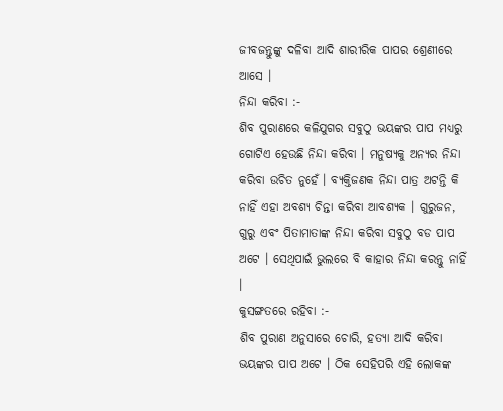ଜୀବଜନ୍ତୁଙ୍କୁ ଦଳିବା ଆଦି ଶାରୀରିକ ପାପର ଶ୍ରେଣୀରେ ଆସେ ।
ନିନ୍ଦା କରିବା :-
ଶିବ ପୁରାଣରେ କଳିଯୁଗର ସବୁଠୁ ଭୟଙ୍କର ପାପ ମଧ୍ୟରୁ ଗୋଟିଏ ହେଉଛି ନିନ୍ଦା କରିବା । ମନୁଷ୍ୟକୁ ଅନ୍ୟର ନିନ୍ଦା କରିବା ଉଚିତ ନୁହେଁ । ବ୍ୟକ୍ତିଜଣକ ନିନ୍ଦା ପାତ୍ର ଅଟନ୍ତି କି ନାହିଁ ଏହା ଅବଶ୍ୟ ଚିନ୍ତା କରିବା ଆବଶ୍ୟକ । ଗୁରୁଜନ, ଗୁରୁ ଏବଂ ପିତାମାତାଙ୍କ ନିନ୍ଦା କରିବା ସବୁଠୁ ବଡ ପାପ ଅଟେ । ସେଥିପାଇଁ ଭୁଲରେ ବି କାହାର ନିନ୍ଦା କରନ୍ତୁ ନାହିଁ ।
କୁସଙ୍ଗତରେ ରହିବା :-
ଶିବ ପୁରାଣ ଅନୁସାରେ ଚୋରି, ହତ୍ୟା ଆଦି କରିବା ଭୟଙ୍କର ପାପ ଅଟେ । ଠିକ ସେହିପରି ଏହି ଲୋକଙ୍କ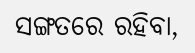ସଙ୍ଗତରେ ରହିବା,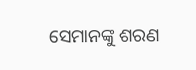ସେମାନଙ୍କୁ ଶରଣ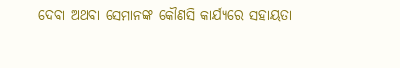ଦେବା ଅଥବା ସେମାନଙ୍କ କୌଣସି କାର୍ଯ୍ୟରେ ସହାୟତା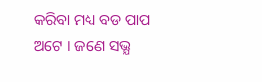କରିବା ମଧ୍ୟ ବଡ ପାପ ଅଟେ । ଜଣେ ସଭ୍ଯ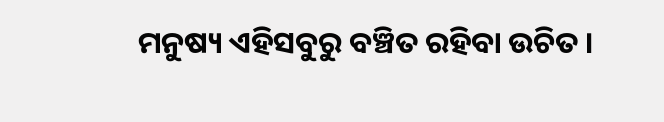ମନୁଷ୍ୟ ଏହିସବୁରୁ ବଞ୍ଚିତ ରହିବା ଉଚିତ ।